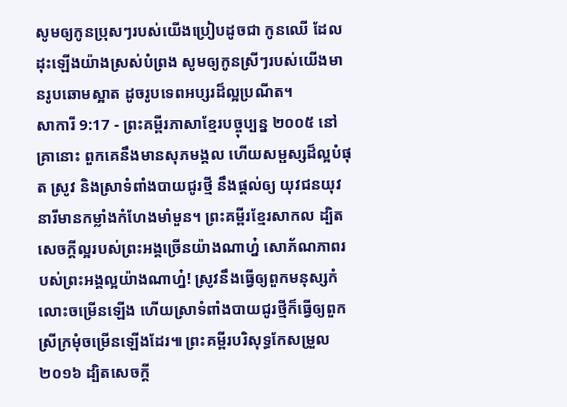សូមឲ្យកូនប្រុសៗរបស់យើងប្រៀបដូចជា កូនឈើ ដែលដុះឡើងយ៉ាងស្រស់បំព្រង សូមឲ្យកូនស្រីៗរបស់យើងមានរូបឆោមស្អាត ដូចរូបទេពអប្សរដ៏ល្អប្រណីត។
សាការី 9:17 - ព្រះគម្ពីរភាសាខ្មែរបច្ចុប្បន្ន ២០០៥ នៅគ្រានោះ ពួកគេនឹងមានសុភមង្គល ហើយសម្ផស្សដ៏ល្អបំផុត ស្រូវ និងស្រាទំពាំងបាយជូរថ្មី នឹងផ្ដល់ឲ្យ យុវជនយុវនារីមានកម្លាំងកំហែងមាំមួន។ ព្រះគម្ពីរខ្មែរសាកល ដ្បិតសេចក្ដីល្អរបស់ព្រះអង្គច្រើនយ៉ាងណាហ្ន៎ សោភ័ណភាពរបស់ព្រះអង្គល្អយ៉ាងណាហ្ន៎! ស្រូវនឹងធ្វើឲ្យពួកមនុស្សកំលោះចម្រើនឡើង ហើយស្រាទំពាំងបាយជូរថ្មីក៏ធ្វើឲ្យពួកស្រីក្រមុំចម្រើនឡើងដែរ៕ ព្រះគម្ពីរបរិសុទ្ធកែសម្រួល ២០១៦ ដ្បិតសេចក្ដី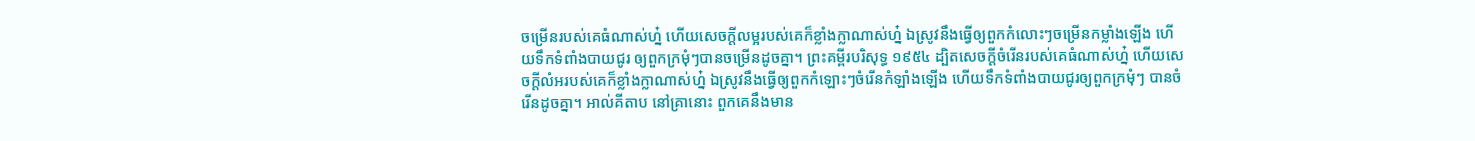ចម្រើនរបស់គេធំណាស់ហ្ន៎ ហើយសេចក្ដីលម្អរបស់គេក៏ខ្លាំងក្លាណាស់ហ្ន៎ ឯស្រូវនឹងធ្វើឲ្យពួកកំលោះៗចម្រើនកម្លាំងឡើង ហើយទឹកទំពាំងបាយជូរ ឲ្យពួកក្រមុំៗបានចម្រើនដូចគ្នា។ ព្រះគម្ពីរបរិសុទ្ធ ១៩៥៤ ដ្បិតសេចក្ដីចំរើនរបស់គេធំណាស់ហ្ន៎ ហើយសេចក្ដីលំអរបស់គេក៏ខ្លាំងក្លាណាស់ហ្ន៎ ឯស្រូវនឹងធ្វើឲ្យពួកកំឡោះៗចំរើនកំឡាំងឡើង ហើយទឹកទំពាំងបាយជូរឲ្យពួកក្រមុំៗ បានចំរើនដូចគ្នា។ អាល់គីតាប នៅគ្រានោះ ពួកគេនឹងមាន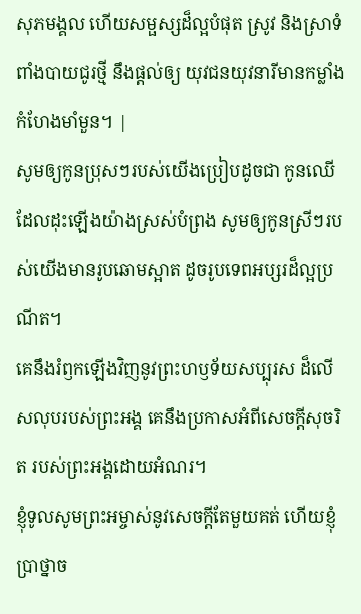សុភមង្គល ហើយសម្ផស្សដ៏ល្អបំផុត ស្រូវ និងស្រាទំពាំងបាយជូរថ្មី នឹងផ្តល់ឲ្យ យុវជនយុវនារីមានកម្លាំងកំហែងមាំមួន។ |
សូមឲ្យកូនប្រុសៗរបស់យើងប្រៀបដូចជា កូនឈើ ដែលដុះឡើងយ៉ាងស្រស់បំព្រង សូមឲ្យកូនស្រីៗរបស់យើងមានរូបឆោមស្អាត ដូចរូបទេពអប្សរដ៏ល្អប្រណីត។
គេនឹងរំឭកឡើងវិញនូវព្រះហឫទ័យសប្បុរស ដ៏លើសលុបរបស់ព្រះអង្គ គេនឹងប្រកាសអំពីសេចក្ដីសុចរិត របស់ព្រះអង្គដោយអំណរ។
ខ្ញុំទូលសូមព្រះអម្ចាស់នូវសេចក្ដីតែមួយគត់ ហើយខ្ញុំប្រាថ្នាច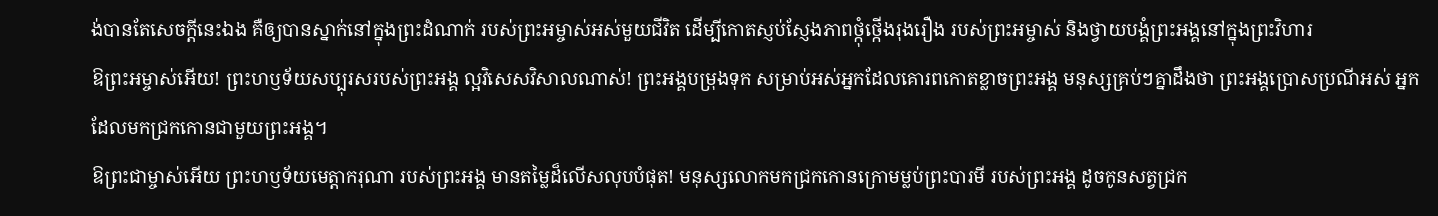ង់បានតែសេចក្ដីនេះឯង គឺឲ្យបានស្នាក់នៅក្នុងព្រះដំណាក់ របស់ព្រះអម្ចាស់អស់មួយជីវិត ដើម្បីកោតស្ញប់ស្ញែងភាពថ្កុំថ្កើងរុងរឿង របស់ព្រះអម្ចាស់ និងថ្វាយបង្គំព្រះអង្គនៅក្នុងព្រះវិហារ
ឱព្រះអម្ចាស់អើយ! ព្រះហឫទ័យសប្បុរសរបស់ព្រះអង្គ ល្អវិសេសវិសាលណាស់! ព្រះអង្គបម្រុងទុក សម្រាប់អស់អ្នកដែលគោរពកោតខ្លាចព្រះអង្គ មនុស្សគ្រប់ៗគ្នាដឹងថា ព្រះអង្គប្រោសប្រណីអស់ អ្នកដែលមកជ្រកកោនជាមួយព្រះអង្គ។
ឱព្រះជាម្ចាស់អើយ ព្រះហឫទ័យមេត្តាករុណា របស់ព្រះអង្គ មានតម្លៃដ៏លើសលុបបំផុត! មនុស្សលោកមកជ្រកកោនក្រោមម្លប់ព្រះបារមី របស់ព្រះអង្គ ដូចកូនសត្វជ្រក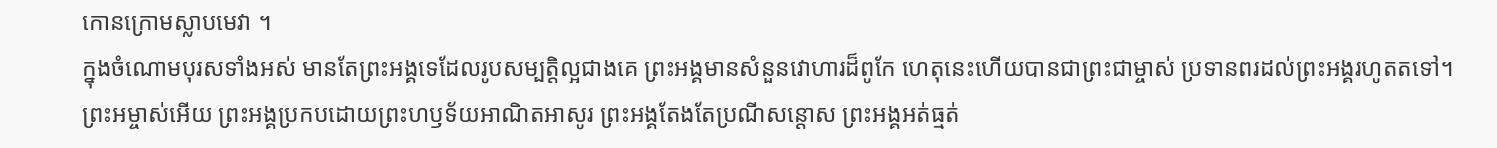កោនក្រោមស្លាបមេវា ។
ក្នុងចំណោមបុរសទាំងអស់ មានតែព្រះអង្គទេដែលរូបសម្បត្តិល្អជាងគេ ព្រះអង្គមានសំនួនវោហារដ៏ពូកែ ហេតុនេះហើយបានជាព្រះជាម្ចាស់ ប្រទានពរដល់ព្រះអង្គរហូតតទៅ។
ព្រះអម្ចាស់អើយ ព្រះអង្គប្រកបដោយព្រះហឫទ័យអាណិតអាសូរ ព្រះអង្គតែងតែប្រណីសន្ដោស ព្រះអង្គអត់ធ្មត់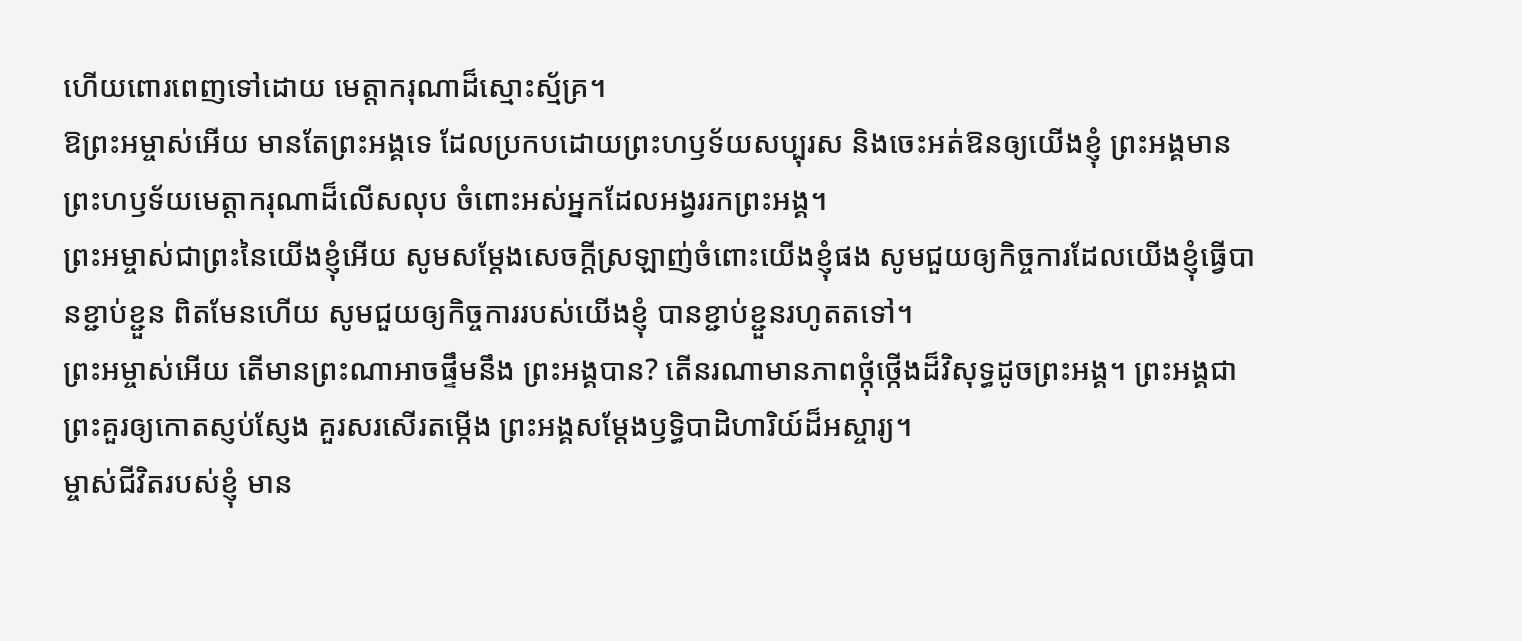ហើយពោរពេញទៅដោយ មេត្តាករុណាដ៏ស្មោះស្ម័គ្រ។
ឱព្រះអម្ចាស់អើយ មានតែព្រះអង្គទេ ដែលប្រកបដោយព្រះហឫទ័យសប្បុរស និងចេះអត់ឱនឲ្យយើងខ្ញុំ ព្រះអង្គមានព្រះហឫទ័យមេត្តាករុណាដ៏លើសលុប ចំពោះអស់អ្នកដែលអង្វររកព្រះអង្គ។
ព្រះអម្ចាស់ជាព្រះនៃយើងខ្ញុំអើយ សូមសម្តែងសេចក្ដីស្រឡាញ់ចំពោះយើងខ្ញុំផង សូមជួយឲ្យកិច្ចការដែលយើងខ្ញុំធ្វើបានខ្ជាប់ខ្ជួន ពិតមែនហើយ សូមជួយឲ្យកិច្ចការរបស់យើងខ្ញុំ បានខ្ជាប់ខ្ជួនរហូតតទៅ។
ព្រះអម្ចាស់អើយ តើមានព្រះណាអាចផ្ទឹមនឹង ព្រះអង្គបាន? តើនរណាមានភាពថ្កុំថ្កើងដ៏វិសុទ្ធដូចព្រះអង្គ។ ព្រះអង្គជាព្រះគួរឲ្យកោតស្ញប់ស្ញែង គួរសរសើរតម្កើង ព្រះអង្គសម្តែងឫទ្ធិបាដិហារិយ៍ដ៏អស្ចារ្យ។
ម្ចាស់ជីវិតរបស់ខ្ញុំ មាន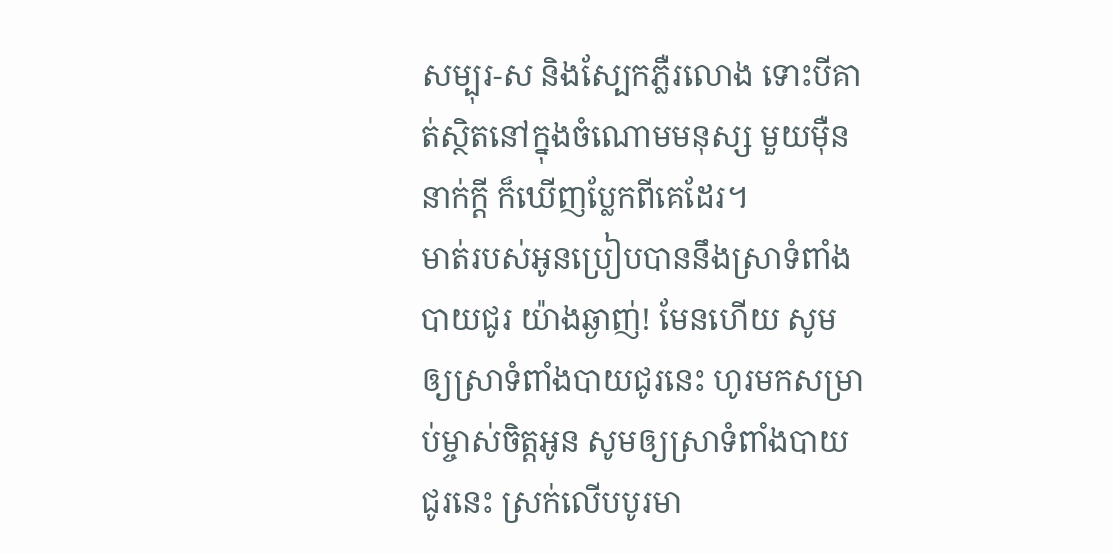សម្បុរ-ស និងស្បែកភ្លឺរលោង ទោះបីគាត់ស្ថិតនៅក្នុងចំណោមមនុស្ស មួយម៉ឺននាក់ក្ដី ក៏ឃើញប្លែកពីគេដែរ។
មាត់របស់អូនប្រៀបបាននឹងស្រាទំពាំងបាយជូរ យ៉ាងឆ្ងាញ់! មែនហើយ សូមឲ្យស្រាទំពាំងបាយជូរនេះ ហូរមកសម្រាប់ម្ចាស់ចិត្តអូន សូមឲ្យស្រាទំពាំងបាយជូរនេះ ស្រក់លើបបូរមា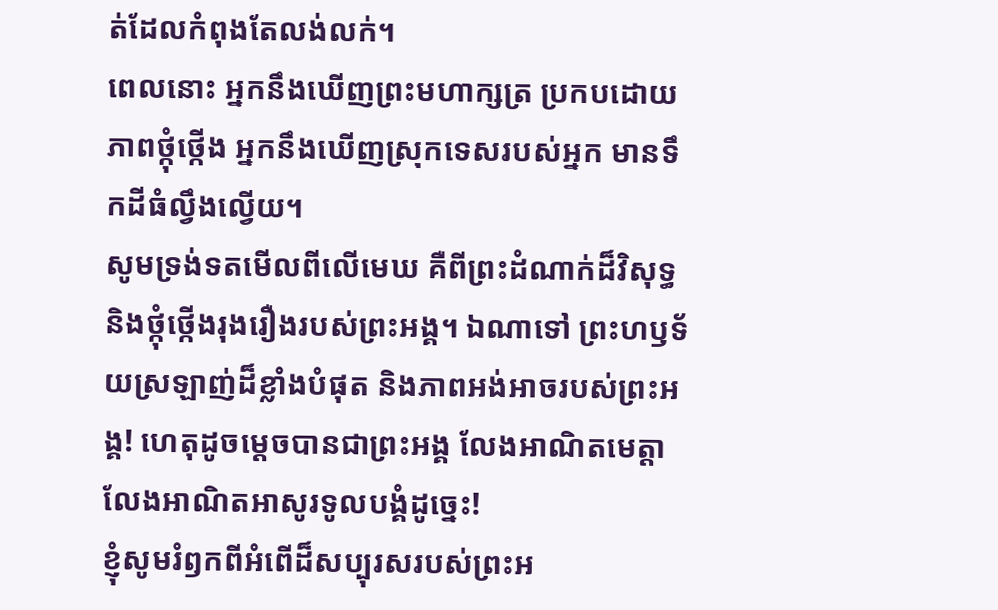ត់ដែលកំពុងតែលង់លក់។
ពេលនោះ អ្នកនឹងឃើញព្រះមហាក្សត្រ ប្រកបដោយភាពថ្កុំថ្កើង អ្នកនឹងឃើញស្រុកទេសរបស់អ្នក មានទឹកដីធំល្វឹងល្វើយ។
សូមទ្រង់ទតមើលពីលើមេឃ គឺពីព្រះដំណាក់ដ៏វិសុទ្ធ និងថ្កុំថ្កើងរុងរឿងរបស់ព្រះអង្គ។ ឯណាទៅ ព្រះហឫទ័យស្រឡាញ់ដ៏ខ្លាំងបំផុត និងភាពអង់អាចរបស់ព្រះអង្គ! ហេតុដូចម្ដេចបានជាព្រះអង្គ លែងអាណិតមេត្តា លែងអាណិតអាសូរទូលបង្គំដូច្នេះ!
ខ្ញុំសូមរំឭកពីអំពើដ៏សប្បុរសរបស់ព្រះអ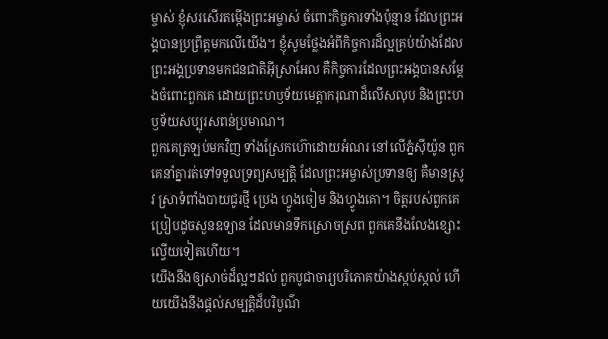ម្ចាស់ ខ្ញុំសរសើរតម្កើងព្រះអម្ចាស់ ចំពោះកិច្ចការទាំងប៉ុន្មាន ដែលព្រះអង្គបានប្រព្រឹត្តមកលើយើង។ ខ្ញុំសូមថ្លែងអំពីកិច្ចការដ៏ល្អគ្រប់យ៉ាងដែល ព្រះអង្គប្រទានមកជនជាតិអ៊ីស្រាអែល គឺកិច្ចការដែលព្រះអង្គបានសម្តែងចំពោះពួកគេ ដោយព្រះហឫទ័យមេត្តាករុណាដ៏លើសលុប និងព្រះហឫទ័យសប្បុរសពន់ប្រមាណ។
ពួកគេត្រឡប់មកវិញ ទាំងស្រែកហ៊ោដោយអំណរ នៅលើភ្នំស៊ីយ៉ូន ពួកគេនាំគ្នារត់ទៅទទួលទ្រព្យសម្បត្តិ ដែលព្រះអម្ចាស់ប្រទានឲ្យ គឺមានស្រូវ ស្រាទំពាំងបាយជូរថ្មី ប្រេង ហ្វូងចៀម និងហ្វូងគោ។ ចិត្តរបស់ពួកគេប្រៀបដូចសួនឧទ្យាន ដែលមានទឹកស្រោចស្រព ពួកគេនឹងលែងខ្សោះល្វើយទៀតហើយ។
យើងនឹងឲ្យសាច់ដ៏ល្អៗដល់ ពួកបូជាចារ្យបរិភោគយ៉ាងស្កប់ស្កល់ ហើយយើងនឹងផ្ដល់សម្បត្តិដ៏បរិបូណ៌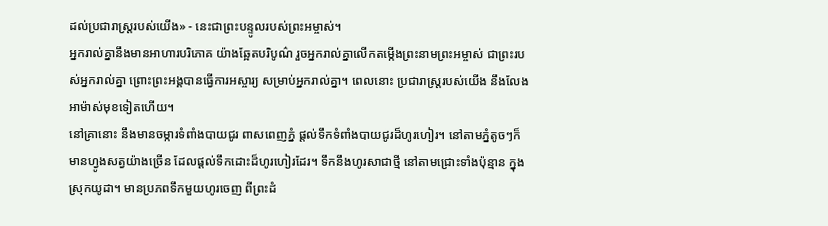ដល់ប្រជារាស្ត្ររបស់យើង» - នេះជាព្រះបន្ទូលរបស់ព្រះអម្ចាស់។
អ្នករាល់គ្នានឹងមានអាហារបរិភោគ យ៉ាងឆ្អែតបរិបូណ៌ រួចអ្នករាល់គ្នាលើកតម្កើងព្រះនាមព្រះអម្ចាស់ ជាព្រះរបស់អ្នករាល់គ្នា ព្រោះព្រះអង្គបានធ្វើការអស្ចារ្យ សម្រាប់អ្នករាល់គ្នា។ ពេលនោះ ប្រជារាស្ត្ររបស់យើង នឹងលែងអាម៉ាស់មុខទៀតហើយ។
នៅគ្រានោះ នឹងមានចម្ការទំពាំងបាយជូរ ពាសពេញភ្នំ ផ្ដល់ទឹកទំពាំងបាយជូរដ៏ហូរហៀរ។ នៅតាមភ្នំតូចៗក៏មានហ្វូងសត្វយ៉ាងច្រើន ដែលផ្ដល់ទឹកដោះដ៏ហូរហៀរដែរ។ ទឹកនឹងហូរសាជាថ្មី នៅតាមជ្រោះទាំងប៉ុន្មាន ក្នុងស្រុកយូដា។ មានប្រភពទឹកមួយហូរចេញ ពីព្រះដំ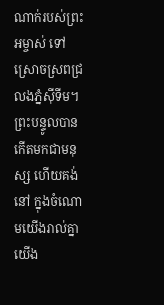ណាក់របស់ព្រះអម្ចាស់ ទៅស្រោចស្រពជ្រលងភ្នំស៊ីទីម។
ព្រះបន្ទូលបានកើតមកជាមនុស្ស ហើយគង់នៅ ក្នុងចំណោមយើងរាល់គ្នា យើង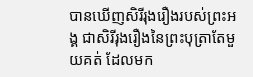បានឃើញសិរីរុងរឿងរបស់ព្រះអង្គ ជាសិរីរុងរឿងនៃព្រះបុត្រាតែមួយគត់ ដែលមក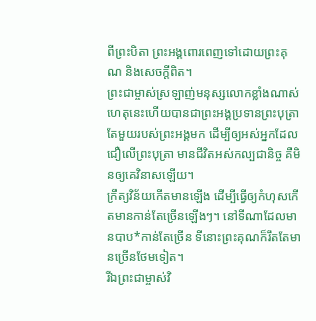ពីព្រះបិតា ព្រះអង្គពោរពេញទៅដោយព្រះគុណ និងសេចក្ដីពិត។
ព្រះជាម្ចាស់ស្រឡាញ់មនុស្សលោកខ្លាំងណាស់ ហេតុនេះហើយបានជាព្រះអង្គប្រទានព្រះបុត្រាតែមួយរបស់ព្រះអង្គមក ដើម្បីឲ្យអស់អ្នកដែលជឿលើព្រះបុត្រា មានជីវិតអស់កល្បជានិច្ច គឺមិនឲ្យគេវិនាសឡើយ។
ក្រឹត្យវិន័យកើតមានឡើង ដើម្បីធ្វើឲ្យកំហុសកើតមានកាន់តែច្រើនឡើងៗ។ នៅទីណាដែលមានបាប*កាន់តែច្រើន ទីនោះព្រះគុណក៏រឹតតែមានច្រើនថែមទៀត។
រីឯព្រះជាម្ចាស់វិ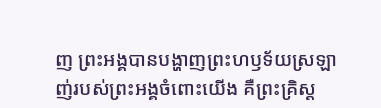ញ ព្រះអង្គបានបង្ហាញព្រះហឫទ័យស្រឡាញ់របស់ព្រះអង្គចំពោះយើង គឺព្រះគ្រិស្ត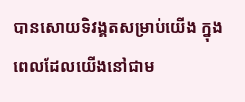បានសោយទិវង្គតសម្រាប់យើង ក្នុងពេលដែលយើងនៅជាម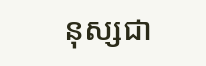នុស្សជា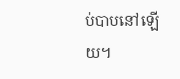ប់បាបនៅឡើយ។